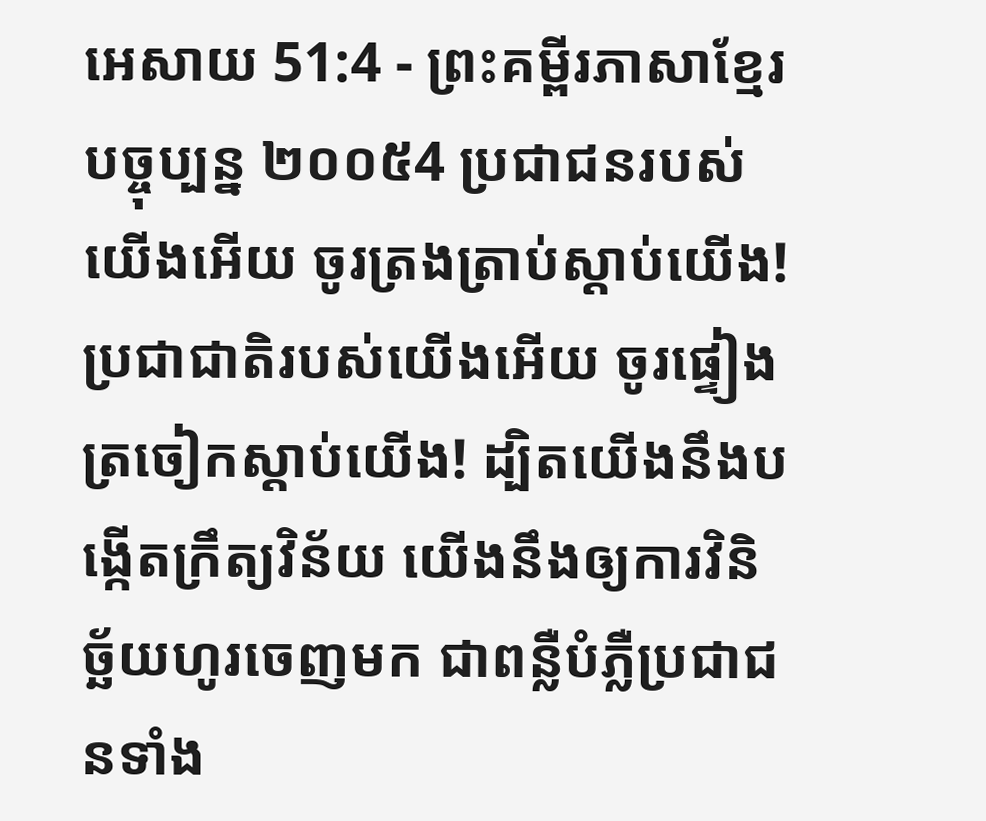អេសាយ 51:4 - ព្រះគម្ពីរភាសាខ្មែរបច្ចុប្បន្ន ២០០៥4 ប្រជាជនរបស់យើងអើយ ចូរត្រងត្រាប់ស្ដាប់យើង! ប្រជាជាតិរបស់យើងអើយ ចូរផ្ទៀងត្រចៀកស្ដាប់យើង! ដ្បិតយើងនឹងបង្កើតក្រឹត្យវិន័យ យើងនឹងឲ្យការវិនិច្ឆ័យហូរចេញមក ជាពន្លឺបំភ្លឺប្រជាជនទាំង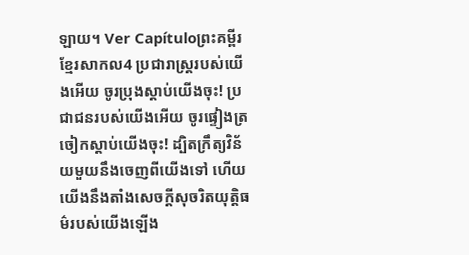ឡាយ។ Ver Capítuloព្រះគម្ពីរខ្មែរសាកល4 ប្រជារាស្ត្ររបស់យើងអើយ ចូរប្រុងស្ដាប់យើងចុះ! ប្រជាជនរបស់យើងអើយ ចូរផ្ទៀងត្រចៀកស្ដាប់យើងចុះ! ដ្បិតក្រឹត្យវិន័យមួយនឹងចេញពីយើងទៅ ហើយយើងនឹងតាំងសេចក្ដីសុចរិតយុត្តិធម៌របស់យើងឡើង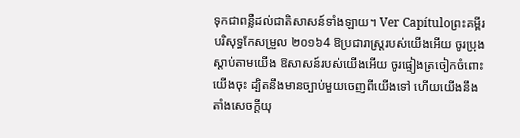ទុកជាពន្លឺដល់ជាតិសាសន៍ទាំងឡាយ។ Ver Capítuloព្រះគម្ពីរបរិសុទ្ធកែសម្រួល ២០១៦4 ឱប្រជារាស្ត្ររបស់យើងអើយ ចូរប្រុងស្តាប់តាមយើង ឱសាសន៍របស់យើងអើយ ចូរផ្ទៀងត្រចៀកចំពោះយើងចុះ ដ្បិតនឹងមានច្បាប់មួយចេញពីយើងទៅ ហើយយើងនឹងតាំងសេចក្ដីយុ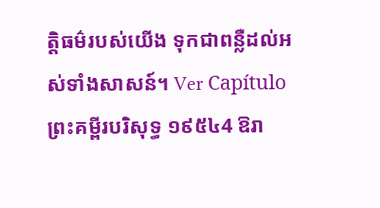ត្តិធម៌របស់យើង ទុកជាពន្លឺដល់អស់ទាំងសាសន៍។ Ver Capítuloព្រះគម្ពីរបរិសុទ្ធ ១៩៥៤4 ឱរា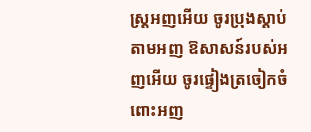ស្ត្រអញអើយ ចូរប្រុងស្តាប់តាមអញ ឱសាសន៍របស់អញអើយ ចូរផ្ទៀងត្រចៀកចំពោះអញ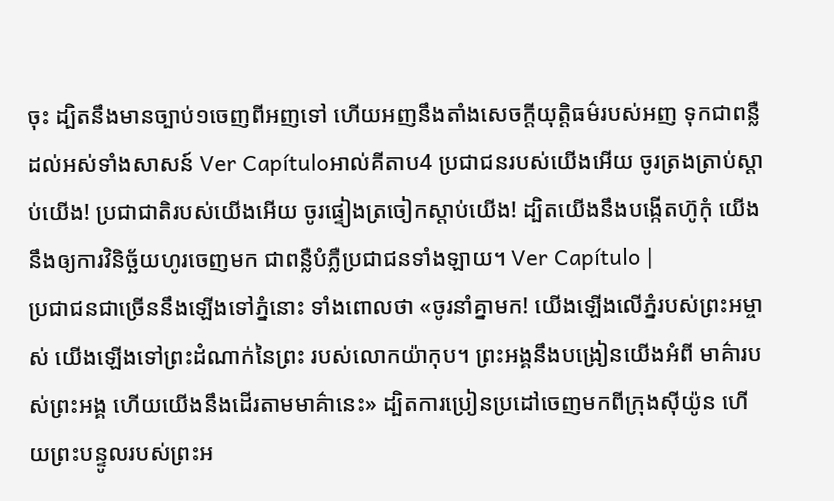ចុះ ដ្បិតនឹងមានច្បាប់១ចេញពីអញទៅ ហើយអញនឹងតាំងសេចក្ដីយុត្តិធម៌របស់អញ ទុកជាពន្លឺដល់អស់ទាំងសាសន៍ Ver Capítuloអាល់គីតាប4 ប្រជាជនរបស់យើងអើយ ចូរត្រងត្រាប់ស្ដាប់យើង! ប្រជាជាតិរបស់យើងអើយ ចូរផ្ទៀងត្រចៀកស្ដាប់យើង! ដ្បិតយើងនឹងបង្កើតហ៊ូកុំ យើងនឹងឲ្យការវិនិច្ឆ័យហូរចេញមក ជាពន្លឺបំភ្លឺប្រជាជនទាំងឡាយ។ Ver Capítulo |
ប្រជាជនជាច្រើននឹងឡើងទៅភ្នំនោះ ទាំងពោលថា «ចូរនាំគ្នាមក! យើងឡើងលើភ្នំរបស់ព្រះអម្ចាស់ យើងឡើងទៅព្រះដំណាក់នៃព្រះ របស់លោកយ៉ាកុប។ ព្រះអង្គនឹងបង្រៀនយើងអំពី មាគ៌ារបស់ព្រះអង្គ ហើយយើងនឹងដើរតាមមាគ៌ានេះ» ដ្បិតការប្រៀនប្រដៅចេញមកពីក្រុងស៊ីយ៉ូន ហើយព្រះបន្ទូលរបស់ព្រះអ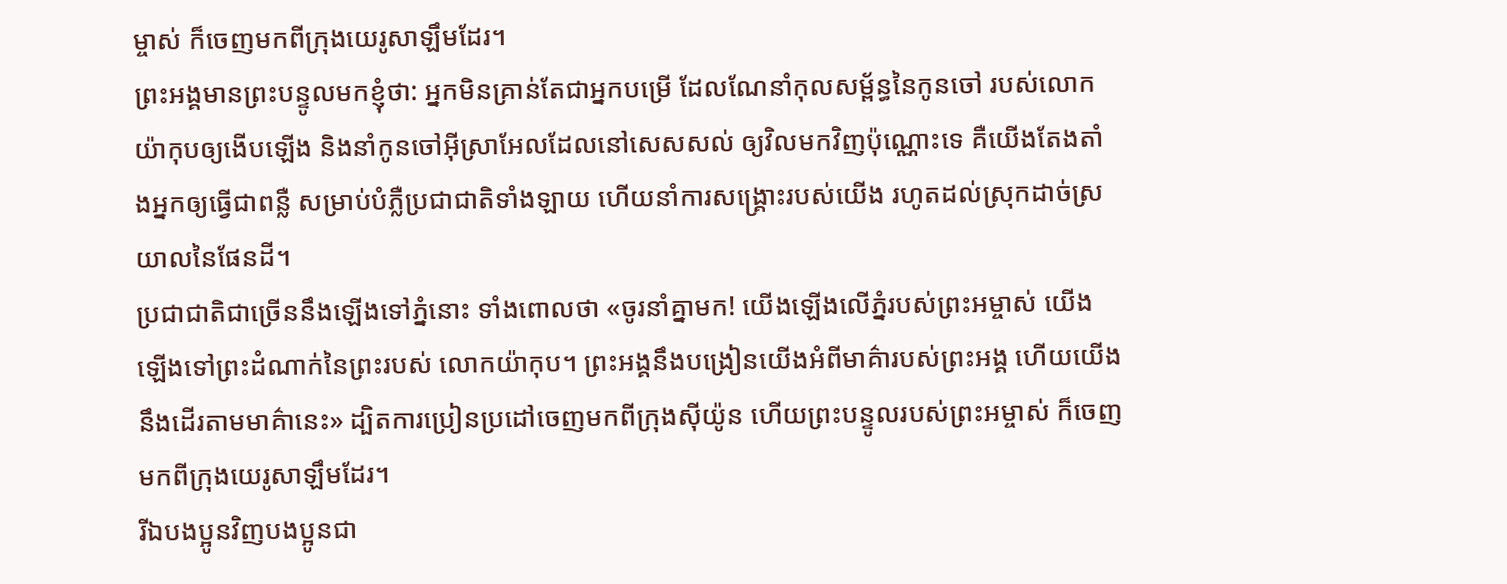ម្ចាស់ ក៏ចេញមកពីក្រុងយេរូសាឡឹមដែរ។
ព្រះអង្គមានព្រះបន្ទូលមកខ្ញុំថា: អ្នកមិនគ្រាន់តែជាអ្នកបម្រើ ដែលណែនាំកុលសម្ព័ន្ធនៃកូនចៅ របស់លោកយ៉ាកុបឲ្យងើបឡើង និងនាំកូនចៅអ៊ីស្រាអែលដែលនៅសេសសល់ ឲ្យវិលមកវិញប៉ុណ្ណោះទេ គឺយើងតែងតាំងអ្នកឲ្យធ្វើជាពន្លឺ សម្រាប់បំភ្លឺប្រជាជាតិទាំងឡាយ ហើយនាំការសង្គ្រោះរបស់យើង រហូតដល់ស្រុកដាច់ស្រយាលនៃផែនដី។
ប្រជាជាតិជាច្រើននឹងឡើងទៅភ្នំនោះ ទាំងពោលថា «ចូរនាំគ្នាមក! យើងឡើងលើភ្នំរបស់ព្រះអម្ចាស់ យើងឡើងទៅព្រះដំណាក់នៃព្រះរបស់ លោកយ៉ាកុប។ ព្រះអង្គនឹងបង្រៀនយើងអំពីមាគ៌ារបស់ព្រះអង្គ ហើយយើងនឹងដើរតាមមាគ៌ានេះ» ដ្បិតការប្រៀនប្រដៅចេញមកពីក្រុងស៊ីយ៉ូន ហើយព្រះបន្ទូលរបស់ព្រះអម្ចាស់ ក៏ចេញមកពីក្រុងយេរូសាឡឹមដែរ។
រីឯបងប្អូនវិញបងប្អូនជា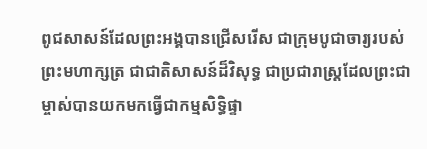ពូជសាសន៍ដែលព្រះអង្គបានជ្រើសរើស ជាក្រុមបូជាចារ្យរបស់ព្រះមហាក្សត្រ ជាជាតិសាសន៍ដ៏វិសុទ្ធ ជាប្រជារាស្ដ្រដែលព្រះជាម្ចាស់បានយកមកធ្វើជាកម្មសិទ្ធិផ្ទា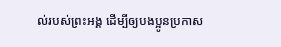ល់របស់ព្រះអង្គ ដើម្បីឲ្យបងប្អូនប្រកាស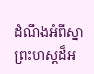ដំណឹងអំពីស្នាព្រះហស្ដដ៏អ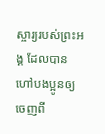ស្ចារ្យរបស់ព្រះអង្គ ដែលបានហៅបងប្អូនឲ្យចេញពី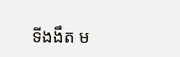ទីងងឹត ម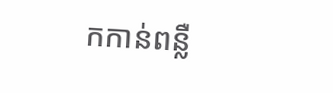កកាន់ពន្លឺ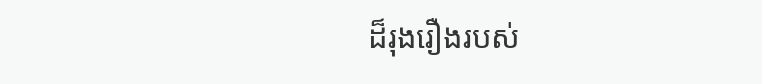ដ៏រុងរឿងរបស់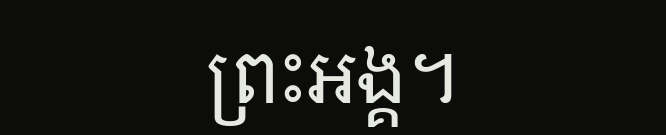ព្រះអង្គ។